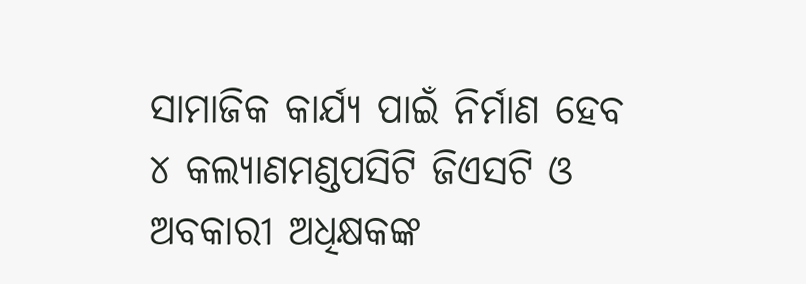ସାମାଜିକ କାର୍ଯ୍ୟ ପାଇଁ ନିର୍ମାଣ ହେବ ୪ କଲ୍ୟାଣମଣ୍ଡପସିଟି ଜିଏସଟି ଓ ଅବକାରୀ ଅଧିକ୍ଷକଙ୍କ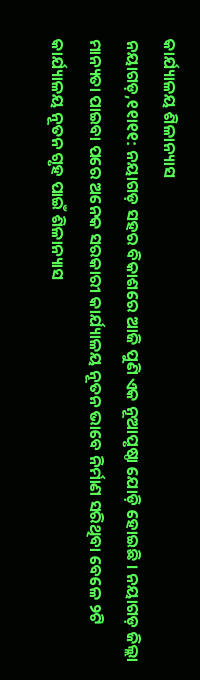କାର୍ଯ୍ୟାଳୟ ଶିଳାନ୍ୟାସ
ନୟାଗଡ଼,୧୧ା୧୧: ନୟାଗଡ଼ ସହର ବିକାଶରେ ଆଜି ପୁଣି ଏକ ନୂଆପୃଷ୍ଠା ଯୋଡ଼ି ହୋଇଛି । ନୟାଗଡ଼ ଜିଲ୍ଲା ମାନ୍ୟତା ପାଇବା ପରେ ଅନେକ ସରକାରୀ କାର୍ଯ୍ୟାଳୟ ନୂତନ ଭାବେ ନିର୍ମାଣ ସରିଥିବା ବେଳେ ୨ଟି କାର୍ଯ୍ୟାଳୟ ନୂତନ ଗୃହ ପାଇଁ ଶିଳାନ୍ୟାସ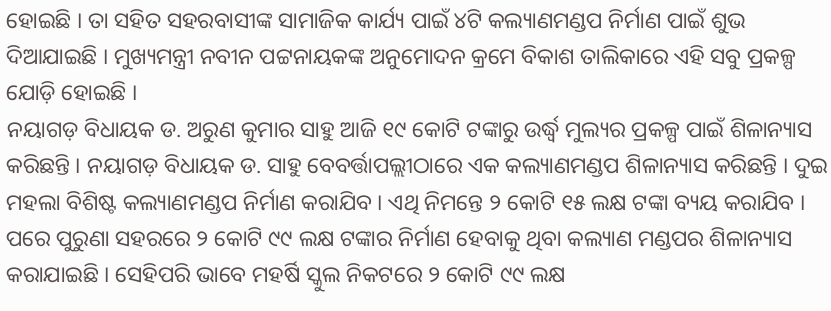ହୋଇଛି । ତା ସହିତ ସହରବାସୀଙ୍କ ସାମାଜିକ କାର୍ଯ୍ୟ ପାଇଁ ୪ଟି କଲ୍ୟାଣମଣ୍ଡପ ନିର୍ମାଣ ପାଇଁ ଶୁଭ ଦିଆଯାଇଛି । ମୁଖ୍ୟମନ୍ତ୍ରୀ ନବୀନ ପଟ୍ଟନାୟକଙ୍କ ଅନୁମୋଦନ କ୍ରମେ ବିକାଶ ତାଲିକାରେ ଏହି ସବୁ ପ୍ରକଳ୍ପ ଯୋଡ଼ି ହୋଇଛି ।
ନୟାଗଡ଼ ବିଧାୟକ ଡ. ଅରୁଣ କୁମାର ସାହୁ ଆଜି ୧୯ କୋଟି ଟଙ୍କାରୁ ଉର୍ଦ୍ଧ୍ୱ ମୁଲ୍ୟର ପ୍ରକଳ୍ପ ପାଇଁ ଶିଳାନ୍ୟାସ କରିଛନ୍ତି । ନୟାଗଡ଼ ବିଧାୟକ ଡ. ସାହୁ ବେବର୍ତ୍ତାପଲ୍ଲୀଠାରେ ଏକ କଲ୍ୟାଣମଣ୍ଡପ ଶିଳାନ୍ୟାସ କରିଛନ୍ତି । ଦୁଇ ମହଲା ବିଶିଷ୍ଟ କଲ୍ୟାଣମଣ୍ଡପ ନିର୍ମାଣ କରାଯିବ । ଏଥି ନିମନ୍ତେ ୨ କୋଟି ୧୫ ଲକ୍ଷ ଟଙ୍କା ବ୍ୟୟ କରାଯିବ । ପରେ ପୁରୁଣା ସହରରେ ୨ କୋଟି ୯୯ ଲକ୍ଷ ଟଙ୍କାର ନିର୍ମାଣ ହେବାକୁ ଥିବା କଲ୍ୟାଣ ମଣ୍ଡପର ଶିଳାନ୍ୟାସ କରାଯାଇଛି । ସେହିପରି ଭାବେ ମହର୍ଷି ସ୍କୁଲ ନିକଟରେ ୨ କୋଟି ୯୯ ଲକ୍ଷ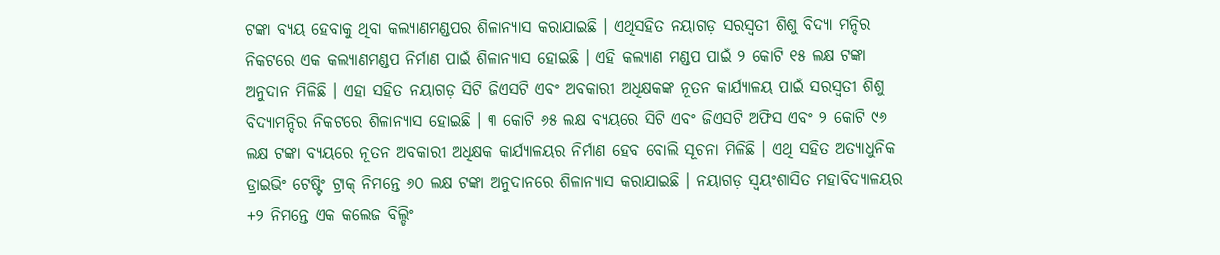ଟଙ୍କା ବ୍ୟୟ ହେବାକୁ ଥିବା କଲ୍ୟାଣମଣ୍ଡପର ଶିଳାନ୍ୟାସ କରାଯାଇଛି । ଏଥିସହିତ ନୟାଗଡ଼ ସରସ୍ୱତୀ ଶିଶୁ ବିଦ୍ୟା ମନ୍ଦିର ନିକଟରେ ଏକ କଲ୍ୟାଣମଣ୍ଡପ ନିର୍ମାଣ ପାଇଁ ଶିଳାନ୍ୟାସ ହୋଇଛି । ଏହି କଲ୍ୟାଣ ମଣ୍ଡପ ପାଇଁ ୨ କୋଟି ୧୫ ଲକ୍ଷ ଟଙ୍କା ଅନୁଦାନ ମିଳିଛି । ଏହା ସହିତ ନୟାଗଡ଼ ସିଟି ଜିଏସଟି ଏବଂ ଅବକାରୀ ଅଧିକ୍ଷକଙ୍କ ନୂତନ କାର୍ଯ୍ୟାଳୟ ପାଇଁ ସରସ୍ୱତୀ ଶିଶୁ ବିଦ୍ୟାମନ୍ଦିର ନିକଟରେ ଶିଳାନ୍ୟାସ ହୋଇଛି । ୩ କୋଟି ୬୫ ଲକ୍ଷ ବ୍ୟୟରେ ସିଟି ଏବଂ ଜିଏସଟି ଅଫିସ ଏବଂ ୨ କୋଟି ୯୬ ଲକ୍ଷ ଟଙ୍କା ବ୍ୟୟରେ ନୂତନ ଅବକାରୀ ଅଧିକ୍ଷକ କାର୍ଯ୍ୟାଳୟର ନିର୍ମାଣ ହେବ ବୋଲି ସୂଚନା ମିଳିଛି । ଏଥି ସହିତ ଅତ୍ୟାଧୁନିକ ଡ୍ରାଇଭିଂ ଟେଷ୍ଟିଂ ଟ୍ରାକ୍ ନିମନ୍ତେ ୬୦ ଲକ୍ଷ ଟଙ୍କା ଅନୁଦାନରେ ଶିଳାନ୍ୟାସ କରାଯାଇଛି । ନୟାଗଡ଼ ସ୍ୱୟଂଶାସିତ ମହାବିଦ୍ୟାଳୟର +୨ ନିମନ୍ତେ ଏକ କଲେଜ ବିଲ୍ଡିଂ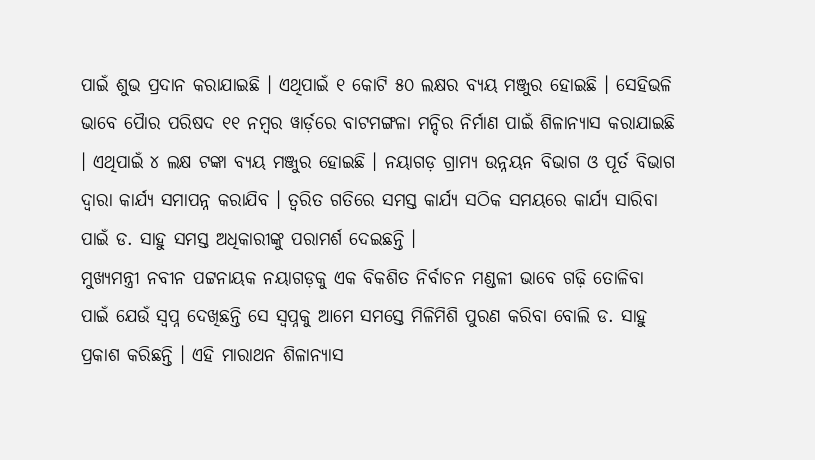ପାଇଁ ଶୁଭ ପ୍ରଦାନ କରାଯାଇଛି । ଏଥିପାଇଁ ୧ କୋଟି ୫୦ ଲକ୍ଷର ବ୍ୟୟ ମଞ୍ଜୁର ହୋଇଛି । ସେହିଭଳି ଭାବେ ପୈାର ପରିଷଦ ୧୧ ନମ୍ବର ୱାର୍ଡ଼ରେ ବାଟମଙ୍ଗଳା ମନ୍ଦିର ନିର୍ମାଣ ପାଇଁ ଶିଳାନ୍ୟାସ କରାଯାଇଛି । ଏଥିପାଇଁ ୪ ଲକ୍ଷ ଟଙ୍କା ବ୍ୟୟ ମଞ୍ଜୁର ହୋଇଛି । ନୟାଗଡ଼ ଗ୍ରାମ୍ୟ ଉନ୍ନୟନ ବିଭାଗ ଓ ପୂର୍ତ ବିଭାଗ ଦ୍ୱାରା କାର୍ଯ୍ୟ ସମାପନ୍ନ କରାଯିବ । ତ୍ୱରିତ ଗତିରେ ସମସ୍ତ କାର୍ଯ୍ୟ ସଠିକ ସମୟରେ କାର୍ଯ୍ୟ ସାରିବା ପାଇଁ ଡ. ସାହୁ ସମସ୍ତ ଅଧିକାରୀଙ୍କୁ ପରାମର୍ଶ ଦେଇଛନ୍ତି ।
ମୁଖ୍ୟମନ୍ତ୍ରୀ ନବୀନ ପଟ୍ଟନାୟକ ନୟାଗଡ଼କୁ ଏକ ବିକଶିତ ନିର୍ବାଚନ ମଣ୍ଡଳୀ ଭାବେ ଗଢ଼ି ତୋଳିବା ପାଇଁ ଯେଉଁ ସ୍ୱପ୍ନ ଦେଖିଛନ୍ତି ସେ ସ୍ୱପ୍ନକୁ ଆମେ ସମସ୍ତେ ମିଳିମିଶି ପୁରଣ କରିବା ବୋଲି ଡ. ସାହୁ ପ୍ରକାଶ କରିଛନ୍ତି । ଏହି ମାରାଥନ ଶିଳାନ୍ୟାସ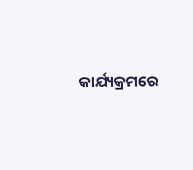କାର୍ଯ୍ୟକ୍ରମରେ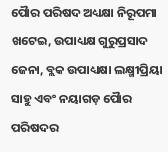ପୈାର ପରିଷଦ ଅଧ୍ୟକ୍ଷା ନିରୂପମା ଖଟେଇ, ଉପାଧ୍ୟକ୍ଷ ଗୁରୁପ୍ରସାଦ ଜେନା, ବ୍ଲକ ଉପାଧ୍ୟକ୍ଷା ଲକ୍ଷ୍ମୀପ୍ରିୟା ସାହୁ ଏବଂ ନୟାଗଡ଼ ପୈାର ପରିଷଦର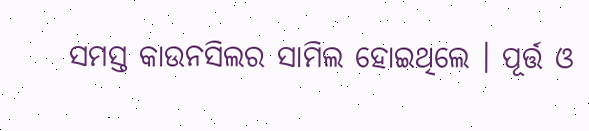ସମସ୍ତ କାଉନସିଲର ସାମିଲ ହୋଇଥିଲେ । ପୂର୍ତ୍ତ ଓ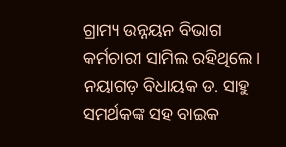ଗ୍ରାମ୍ୟ ଉନ୍ନୟନ ବିଭାଗ କର୍ମଚାରୀ ସାମିଲ ରହିଥିଲେ । ନୟାଗଡ଼ ବିଧାୟକ ଡ. ସାହୁ ସମର୍ଥକଙ୍କ ସହ ବାଇକ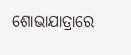ଶୋଭାଯାତ୍ରାରେ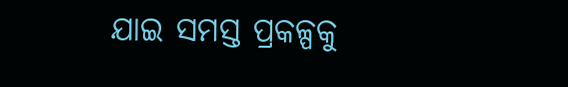ଯାଇ ସମସ୍ତ ପ୍ରକଳ୍ପକୁ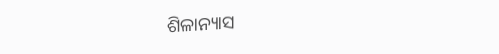ଶିଳାନ୍ୟାସ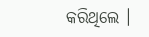କରିଥିଲେ ।